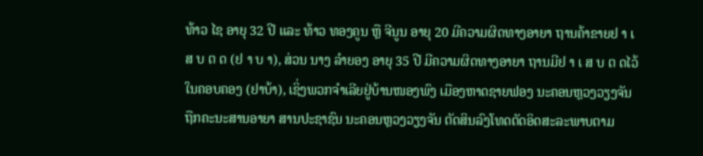ທ້າວ ໄຊ ອາຍຸ 32 ປີ ແລະ ທ້າວ ທອງຄູນ ຫຼື ຈີນູນ ອາຍຸ 20 ມີຄວາມຜິດທາງອາຍາ ຖານຄ້າຂາຍຢ າ ເ ສ ບ ຕ ດ (ຢ າ ບ າ), ສ່ວນ ນາງ ລໍາຍອງ ອາຍຸ 35 ປີ ມີຄວາມຜິດທາງອາຍາ ຖານມີຢ າ ເ ສ ບ ຕ ດໄວ້ໃນຄອບຄອງ (ຢາບ້າ), ເຊິ່ງພວກຈໍາເລີຍຢູ່ບ້ານໜອງພົງ ເມືອງຫາດຊາຍຟອງ ນະຄອນຫຼວງວຽງຈັນ ຖືກຄະນະສານອາຍາ ສານປະຊາຊົນ ນະຄອນຫຼວງວຽງຈັນ ຕັດສິນລົງໂທດຕັດອິດສະລະພາບຕາມ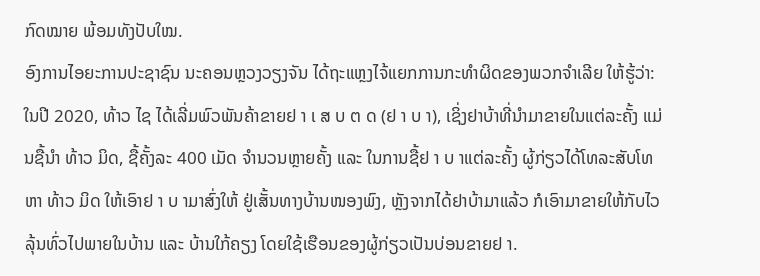ກົດໝາຍ ພ້ອມທັງປັບໃໝ.
ອົງການໄອຍະການປະຊາຊົນ ນະຄອນຫຼວງວຽງຈັນ ໄດ້ຖະແຫຼງໄຈ້ແຍກການກະທໍາຜິດຂອງພວກຈໍາເລີຍ ໃຫ້ຮູ້ວ່າ:
ໃນປີ 2020, ທ້າວ ໄຊ ໄດ້ເລີ່ມພົວພັນຄ້າຂາຍຢ າ ເ ສ ບ ຕ ດ (ຢ າ ບ າ), ເຊິ່ງຢາບ້າທີ່ນໍາມາຂາຍໃນແຕ່ລະຄັ້ງ ແມ່ນຊື້ນຳ ທ້າວ ມິດ, ຊື້ຄັ້ງລະ 400 ເມັດ ຈໍານວນຫຼາຍຄັ້ງ ແລະ ໃນການຊື້ຢ າ ບ າແຕ່ລະຄັ້ງ ຜູ້ກ່ຽວໄດ້ໂທລະສັບໂທຫາ ທ້າວ ມິດ ໃຫ້ເອົາຢ າ ບ າມາສົ່ງໃຫ້ ຢູ່ເສັ້ນທາງບ້ານໜອງພົງ, ຫຼັງຈາກໄດ້ຢາບ້າມາແລ້ວ ກໍເອົາມາຂາຍໃຫ້ກັບໄວລຸ້ນທົ່ວໄປພາຍໃນບ້ານ ແລະ ບ້ານໃກ້ຄຽງ ໂດຍໃຊ້ເຮືອນຂອງຜູ້ກ່ຽວເປັນບ່ອນຂາຍຢ າ.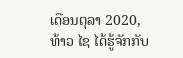ເດືອນຕຸລາ 2020, ທ້າວ ໄຊ ໄດ້ຮູ້ຈັກກັບ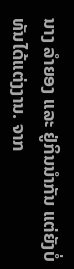ນາງ ລໍາຍອງ ແລະ ຢູ່ກິນນຳກັນ ແຕ່ຍັງບໍ່ທັນໄດ້ແຕ່ງງານ. ຈາກ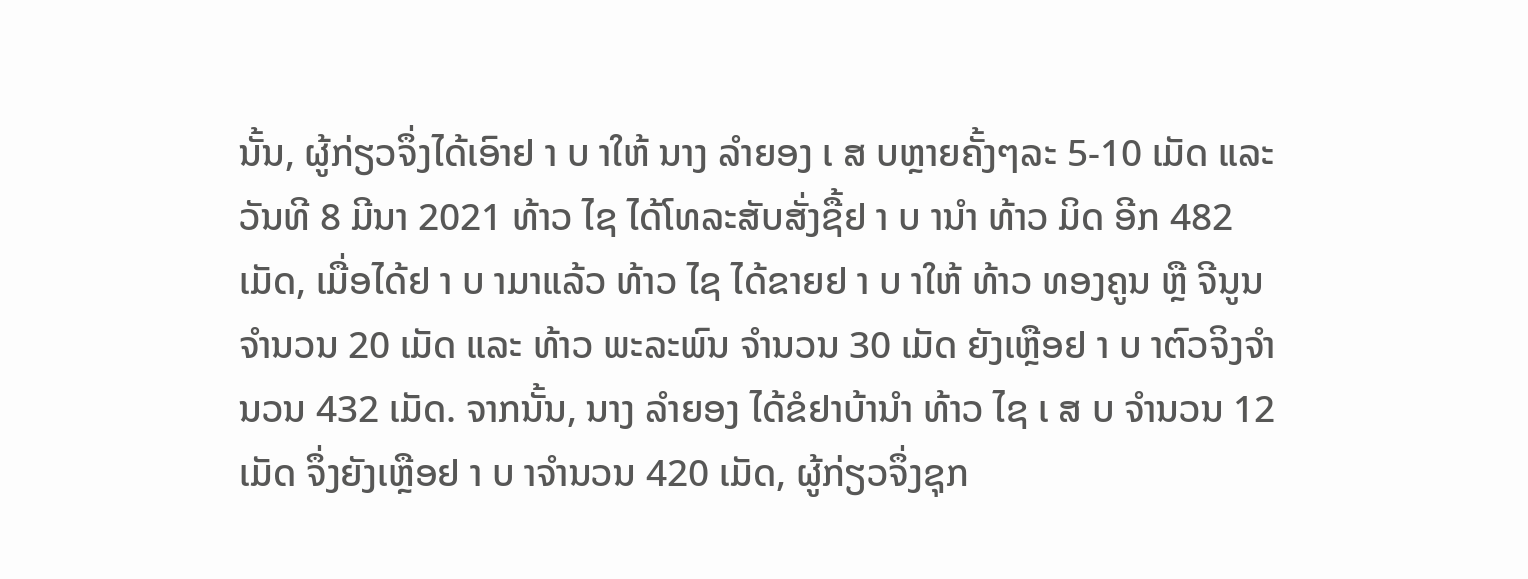ນັ້ນ, ຜູ້ກ່ຽວຈຶ່ງໄດ້ເອົາຢ າ ບ າໃຫ້ ນາງ ລຳຍອງ ເ ສ ບຫຼາຍຄັ້ງໆລະ 5-10 ເມັດ ແລະ ວັນທີ 8 ມີນາ 2021 ທ້າວ ໄຊ ໄດ້ໂທລະສັບສັ່ງຊື້ຢ າ ບ ານຳ ທ້າວ ມິດ ອີກ 482 ເມັດ, ເມື່ອໄດ້ຢ າ ບ າມາແລ້ວ ທ້າວ ໄຊ ໄດ້ຂາຍຢ າ ບ າໃຫ້ ທ້າວ ທອງຄູນ ຫຼື ຈີນູນ ຈໍານວນ 20 ເມັດ ແລະ ທ້າວ ພະລະພົນ ຈໍານວນ 30 ເມັດ ຍັງເຫຼືອຢ າ ບ າຕົວຈິງຈຳນວນ 432 ເມັດ. ຈາກນັ້ນ, ນາງ ລໍາຍອງ ໄດ້ຂໍຢາບ້ານຳ ທ້າວ ໄຊ ເ ສ ບ ຈຳນວນ 12 ເມັດ ຈຶ່ງຍັງເຫຼືອຢ າ ບ າຈຳນວນ 420 ເມັດ, ຜູ້ກ່ຽວຈຶ່ງຊຸກ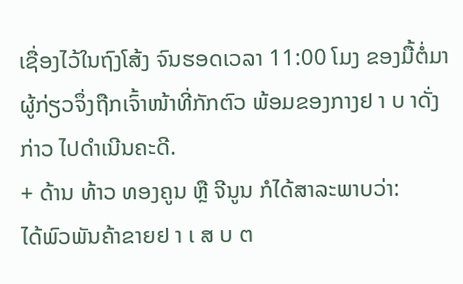ເຊື່ອງໄວ້ໃນຖົງໂສ້ງ ຈົນຮອດເວລາ 11:00 ໂມງ ຂອງມື້ຕໍ່ມາ ຜູ້ກ່ຽວຈຶ່ງຖືກເຈົ້າໜ້າທີ່ກັກຕົວ ພ້ອມຂອງກາງຢ າ ບ າດັ່ງກ່າວ ໄປດໍາເນີນຄະດີ.
+ ດ້ານ ທ້າວ ທອງຄູນ ຫຼື ຈີນູນ ກໍໄດ້ສາລະພາບວ່າ:
ໄດ້ພົວພັນຄ້າຂາຍຢ າ ເ ສ ບ ຕ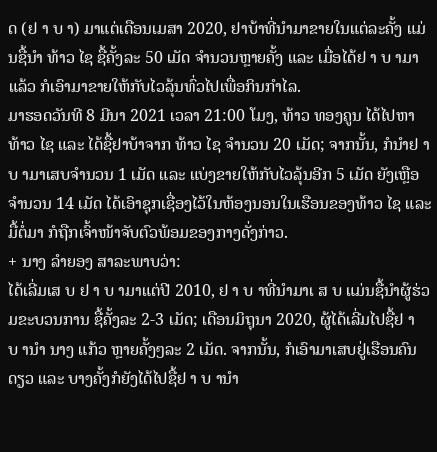ດ (ຢ າ ບ າ) ມາແຕ່ເດືອນເມສາ 2020, ຢາບ້າທີ່ນໍາມາຂາຍໃນແຕ່ລະຄັ້ງ ແມ່ນຊື້ນຳ ທ້າວ ໄຊ ຊື້ຄັ້ງລະ 50 ເມັດ ຈໍານວນຫຼາຍຄັ້ງ ແລະ ເມື່ອໄດ້ຢ າ ບ າມາແລ້ວ ກໍເອົາມາຂາຍໃຫ້ກັບໄວລຸ້ນທົ່ວໄປເພື່ອກິນກໍາໄລ.
ມາຮອດວັນທີ 8 ມີນາ 2021 ເວລາ 21:00 ໂມງ, ທ້າວ ທອງຄູນ ໄດ້ໄປຫາ ທ້າວ ໄຊ ແລະ ໄດ້ຊື້ຢາບ້າຈາກ ທ້າວ ໄຊ ຈຳນວນ 20 ເມັດ; ຈາກນັ້ນ, ກໍນໍາຢ າ ບ າມາເສບຈຳນວນ 1 ເມັດ ແລະ ແບ່ງຂາຍໃຫ້ກັບໄວລຸ້ນອີກ 5 ເມັດ ຍັງເຫຼືອຈໍານວນ 14 ເມັດ ໄດ້ເອົາຊຸກເຊື່ອງໄວ້ໃນຫ້ອງນອນໃນເຮືອນຂອງທ້າວ ໄຊ ແລະ ມື້ຕໍ່ມາ ກໍຖືກເຈົ້າໜ້າຈັບຕົວພ້ອມຂອງກາງດັ່ງກ່າວ.
+ ນາງ ລໍາຍອງ ສາລະພາບວ່າ:
ໄດ້ເລີ່ມເສ ບ ຢ າ ບ າມາແຕ່ປີ 2010, ຢ າ ບ າທີ່ນໍາມາເ ສ ບ ແມ່ນຊື້ນຳຜູ້ຮ່ວມຂະບວນການ ຊື້ຄັ້ງລະ 2-3 ເມັດ; ເດືອນມິຖຸນາ 2020, ຜູ້ໄດ້ເລີ່ມໄປຊື້ຢ າ ບ ານໍາ ນາງ ແກ້ວ ຫຼາຍຄັ້ງໆລະ 2 ເມັດ. ຈາກນັ້ນ, ກໍເອົາມາເສບຢູ່ເຮືອນຄົນດຽວ ແລະ ບາງຄັ້ງກໍຍັງໄດ້ໄປຊື້ຢ າ ບ ານຳ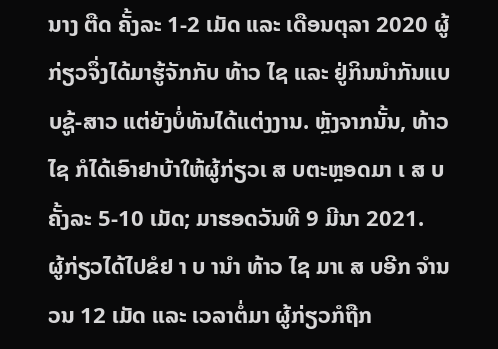ນາງ ຕືດ ຄັ້ງລະ 1-2 ເມັດ ແລະ ເດືອນຕຸລາ 2020 ຜູ້ກ່ຽວຈຶ່ງໄດ້ມາຮູ້ຈັກກັບ ທ້າວ ໄຊ ແລະ ຢູ່ກິນນຳກັນແບບຊູ້-ສາວ ແຕ່ຍັງບໍ່ທັນໄດ້ແຕ່ງງານ. ຫຼັງຈາກນັ້ນ, ທ້າວ ໄຊ ກໍໄດ້ເອົາຢາບ້າໃຫ້ຜູ້ກ່ຽວເ ສ ບຕະຫຼອດມາ ເ ສ ບຄັ້ງລະ 5-10 ເມັດ; ມາຮອດວັນທີ 9 ມີນາ 2021.
ຜູ້ກ່ຽວໄດ້ໄປຂໍຢ າ ບ ານໍາ ທ້າວ ໄຊ ມາເ ສ ບອີກ ຈຳນວນ 12 ເມັດ ແລະ ເວລາຕໍ່ມາ ຜູ້ກ່ຽວກໍຖືກ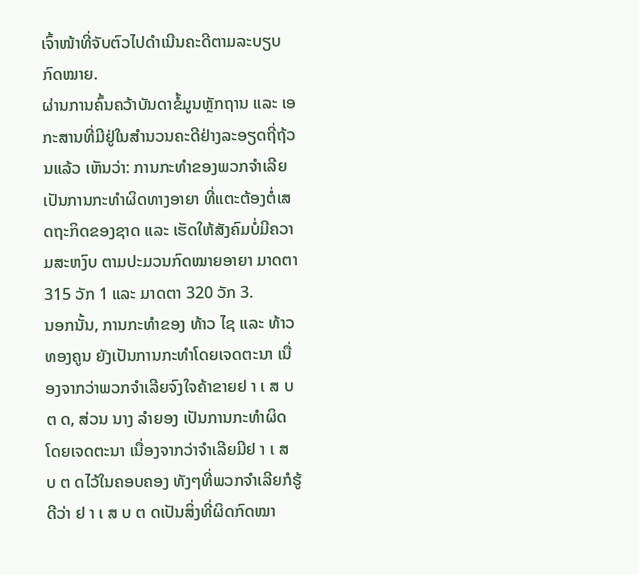ເຈົ້າໜ້າທີ່ຈັບຕົວໄປດໍາເນີນຄະດີຕາມລະບຽບກົດໝາຍ.
ຜ່ານການຄົ້ນຄວ້າບັນດາຂໍ້ມູນຫຼັກຖານ ແລະ ເອກະສານທີ່ມີຢູ່ໃນສໍານວນຄະດີຢ່າງລະອຽດຖີ່ຖ້ວນແລ້ວ ເຫັນວ່າ: ການກະທໍາຂອງພວກຈໍາເລີຍ ເປັນການກະທໍາຜິດທາງອາຍາ ທີ່ແຕະຕ້ອງຕໍ່ເສດຖະກິດຂອງຊາດ ແລະ ເຮັດໃຫ້ສັງຄົມບໍ່ມີຄວາມສະຫງົບ ຕາມປະມວນກົດໝາຍອາຍາ ມາດຕາ 315 ວັກ 1 ແລະ ມາດຕາ 320 ວັກ 3.
ນອກນັ້ນ, ການກະທໍາຂອງ ທ້າວ ໄຊ ແລະ ທ້າວ ທອງຄູນ ຍັງເປັນການກະທໍາໂດຍເຈດຕະນາ ເນື່ອງຈາກວ່າພວກຈໍາເລີຍຈົງໃຈຄ້າຂາຍຢ າ ເ ສ ບ ຕ ດ, ສ່ວນ ນາງ ລໍາຍອງ ເປັນການກະທໍາຜິດໂດຍເຈດຕະນາ ເນື່ອງຈາກວ່າຈໍາເລີຍມີຢ າ ເ ສ ບ ຕ ດໄວ້ໃນຄອບຄອງ ທັງໆທີ່ພວກຈໍາເລີຍກໍຮູ້ດີວ່າ ຢ າ ເ ສ ບ ຕ ດເປັນສິ່ງທີ່ຜິດກົດໝາ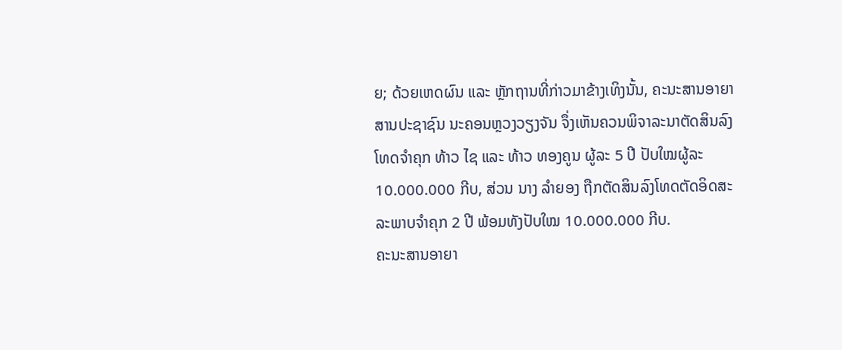ຍ; ດ້ວຍເຫດຜົນ ແລະ ຫຼັກຖານທີ່ກ່າວມາຂ້າງເທິງນັ້ນ, ຄະນະສານອາຍາ ສານປະຊາຊົນ ນະຄອນຫຼວງວຽງຈັນ ຈຶ່ງເຫັນຄວນພິຈາລະນາຕັດສິນລົງໂທດຈໍາຄຸກ ທ້າວ ໄຊ ແລະ ທ້າວ ທອງຄູນ ຜູ້ລະ 5 ປີ ປັບໃໝຜູ້ລະ 10.000.000 ກີບ, ສ່ວນ ນາງ ລໍາຍອງ ຖືກຕັດສິນລົງໂທດຕັດອິດສະລະພາບຈໍາຄຸກ 2 ປີ ພ້ອມທັງປັບໃໝ 10.000.000 ກີບ.
ຄະນະສານອາຍາ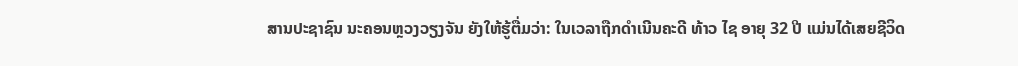ສານປະຊາຊົນ ນະຄອນຫຼວງວຽງຈັນ ຍັງໃຫ້ຮູ້ຕື່ມວ່າ: ໃນເວລາຖືກດໍາເນີນຄະດີ ທ້າວ ໄຊ ອາຍຸ 32 ປີ ແມ່ນໄດ້ເສຍຊີວິດ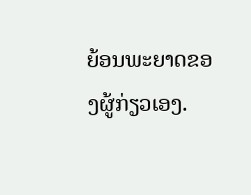ຍ້ອນພະຍາດຂອງຜູ້ກ່ຽວເອງ.